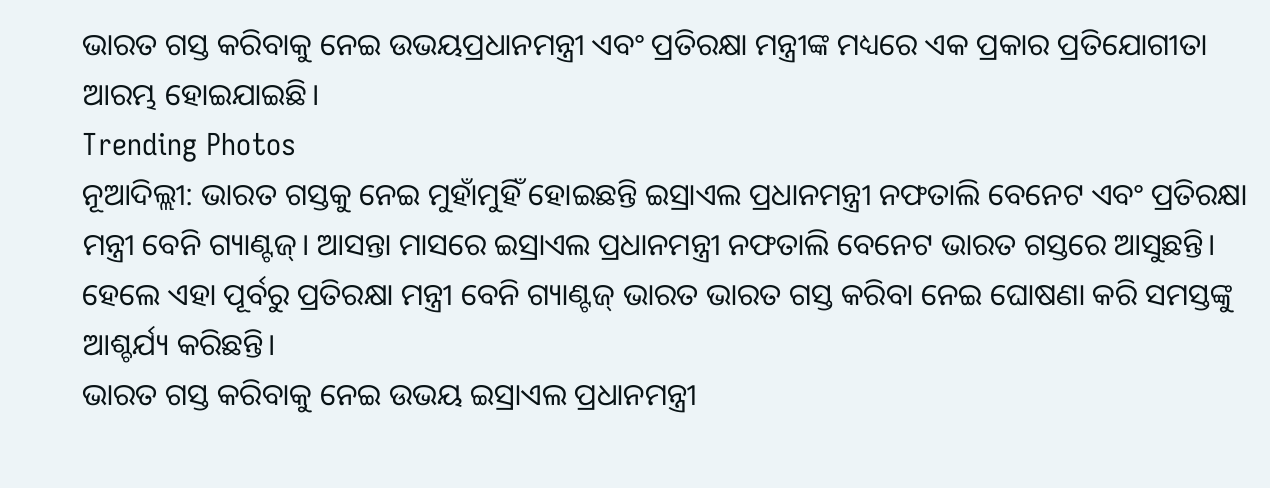ଭାରତ ଗସ୍ତ କରିବାକୁ ନେଇ ଉଭୟପ୍ରଧାନମନ୍ତ୍ରୀ ଏବଂ ପ୍ରତିରକ୍ଷା ମନ୍ତ୍ରୀଙ୍କ ମଧ୍ୟରେ ଏକ ପ୍ରକାର ପ୍ରତିଯୋଗୀତା ଆରମ୍ଭ ହୋଇଯାଇଛି।
Trending Photos
ନୂଆଦିଲ୍ଲୀ: ଭାରତ ଗସ୍ତକୁ ନେଇ ମୁହାଁମୁହିଁ ହୋଇଛନ୍ତି ଇସ୍ରାଏଲ ପ୍ରଧାନମନ୍ତ୍ରୀ ନଫତାଲି ବେନେଟ ଏବଂ ପ୍ରତିରକ୍ଷା ମନ୍ତ୍ରୀ ବେନି ଗ୍ୟାଣ୍ଟଜ୍। ଆସନ୍ତା ମାସରେ ଇସ୍ରାଏଲ ପ୍ରଧାନମନ୍ତ୍ରୀ ନଫତାଲି ବେନେଟ ଭାରତ ଗସ୍ତରେ ଆସୁଛନ୍ତି। ହେଲେ ଏହା ପୂର୍ବରୁ ପ୍ରତିରକ୍ଷା ମନ୍ତ୍ରୀ ବେନି ଗ୍ୟାଣ୍ଟଜ୍ ଭାରତ ଭାରତ ଗସ୍ତ କରିବା ନେଇ ଘୋଷଣା କରି ସମସ୍ତଙ୍କୁ ଆଶ୍ଚର୍ଯ୍ୟ କରିଛନ୍ତି।
ଭାରତ ଗସ୍ତ କରିବାକୁ ନେଇ ଉଭୟ ଇସ୍ରାଏଲ ପ୍ରଧାନମନ୍ତ୍ରୀ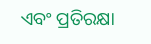ଏବଂ ପ୍ରତିରକ୍ଷା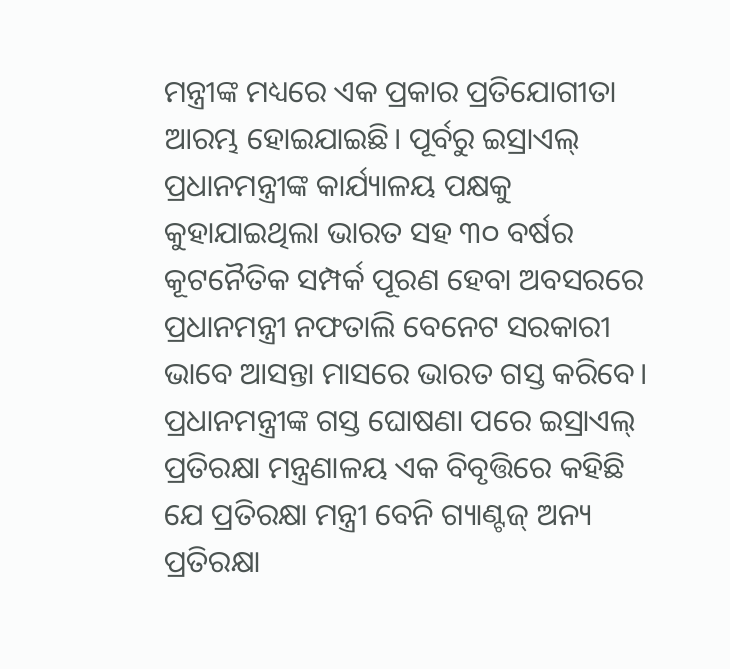ମନ୍ତ୍ରୀଙ୍କ ମଧ୍ୟରେ ଏକ ପ୍ରକାର ପ୍ରତିଯୋଗୀତା ଆରମ୍ଭ ହୋଇଯାଇଛି। ପୂର୍ବରୁ ଇସ୍ରାଏଲ୍ ପ୍ରଧାନମନ୍ତ୍ରୀଙ୍କ କାର୍ଯ୍ୟାଳୟ ପକ୍ଷକୁ କୁହାଯାଇଥିଲା ଭାରତ ସହ ୩୦ ବର୍ଷର କୂଟନୈତିକ ସମ୍ପର୍କ ପୂରଣ ହେବା ଅବସରରେ ପ୍ରଧାନମନ୍ତ୍ରୀ ନଫତାଲି ବେନେଟ ସରକାରୀ ଭାବେ ଆସନ୍ତା ମାସରେ ଭାରତ ଗସ୍ତ କରିବେ।
ପ୍ରଧାନମନ୍ତ୍ରୀଙ୍କ ଗସ୍ତ ଘୋଷଣା ପରେ ଇସ୍ରାଏଲ୍ ପ୍ରତିରକ୍ଷା ମନ୍ତ୍ରଣାଳୟ ଏକ ବିବୃତ୍ତିରେ କହିଛି ଯେ ପ୍ରତିରକ୍ଷା ମନ୍ତ୍ରୀ ବେନି ଗ୍ୟାଣ୍ଟଜ୍ ଅନ୍ୟ ପ୍ରତିରକ୍ଷା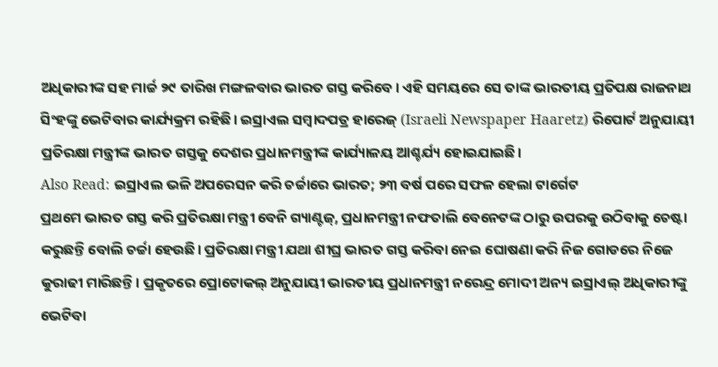ଅଧିକାରୀଙ୍କ ସହ ମାର୍ଚ୍ଚ ୨୯ ତାରିଖ ମଙ୍ଗଳବାର ଭାରତ ଗସ୍ତ କରିବେ। ଏହି ସମୟରେ ସେ ତାଙ୍କ ଭାରତୀୟ ପ୍ରତିପକ୍ଷ ରାଜନାଥ ସିଂହଙ୍କୁ ଭେଟିବାର କାର୍ଯ୍ୟକ୍ରମ ରହିଛି। ଇସ୍ରାଏଲ ସମ୍ବାଦପତ୍ର ହାରେଜ୍ (Israeli Newspaper Haaretz) ରିପୋର୍ଟ ଅନୁଯାୟୀ ପ୍ରତିରକ୍ଷା ମନ୍ତ୍ରୀଙ୍କ ଭାରତ ଗସ୍ତକୁ ଦେଶର ପ୍ରଧାନମନ୍ତ୍ରୀଙ୍କ କାର୍ଯ୍ୟାଳୟ ଆଶ୍ଚର୍ଯ୍ୟ ହୋଇଯାଇଛି।
Also Read: ଇସ୍ରାଏଲ ଭଳି ଅପରେସନ କରି ଚର୍ଚ୍ଚାରେ ଭାରତ; ୨୩ ବର୍ଷ ପରେ ସଫଳ ହେଲା ଟାର୍ଗେଟ
ପ୍ରଥମେ ଭାରତ ଗସ୍ତ କରି ପ୍ରତିରକ୍ଷା ମନ୍ତ୍ରୀ ବେନି ଗ୍ୟାଣ୍ଟଜ୍, ପ୍ରଧାନମନ୍ତ୍ରୀ ନଫତାଲି ବେନେଟଙ୍କ ଠାରୁ ଉପରକୁ ଉଠିବାକୁ ଚେଷ୍ଟା କରୁଛନ୍ତି ବୋଲି ଚର୍ଚ୍ଚା ହେଉଛି। ପ୍ରତିରକ୍ଷା ମନ୍ତ୍ରୀ ଯଥା ଶୀଘ୍ର ଭାରତ ଗସ୍ତ କରିବା ନେଇ ଘୋଷଣା କରି ନିଜ ଗୋଡରେ ନିଜେ କୁରାଢୀ ମାରିଛନ୍ତି। ପ୍ରକୃତରେ ପ୍ରୋଟୋକଲ୍ ଅନୁଯାୟୀ ଭାରତୀୟ ପ୍ରଧାନମନ୍ତ୍ରୀ ନରେନ୍ଦ୍ର ମୋଦୀ ଅନ୍ୟ ଇସ୍ରାଏଲ୍ ଅଧିକାରୀଙ୍କୁ ଭେଟିବା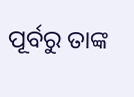ପୂର୍ବରୁ ତାଙ୍କ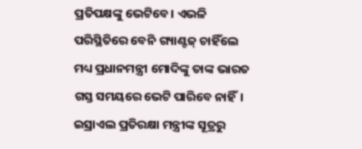ପ୍ରତିପକ୍ଷଙ୍କୁ ଭେଟିବେ। ଏଭଳି ପରିସ୍ଥିତିରେ ବେନି ଗ୍ୟାଣ୍ଟଜ୍ ଚାହିଁଲେ ମଧ୍ୟ ପ୍ରଧାନମନ୍ତ୍ରୀ ମୋଦିଙ୍କୁ ତାଙ୍କ ଭାରତ ଗସ୍ତ ସମୟରେ ଭେଟି ପାରିବେ ନାହିଁ।
ଇସ୍ରାଏଲ ପ୍ରତିରକ୍ଷା ମନ୍ତ୍ରୀଙ୍କ ସୂତ୍ରରୁ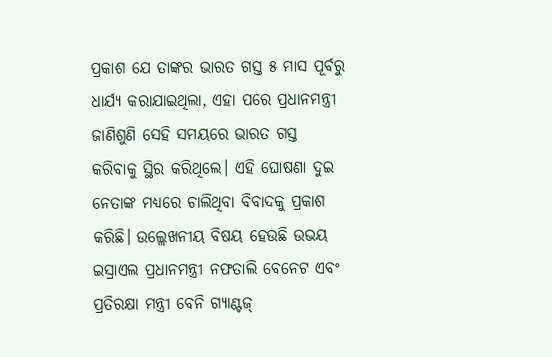ପ୍ରକାଶ ଯେ ତାଙ୍କର ଭାରତ ଗସ୍ତ ୫ ମାସ ପୂର୍ବରୁ ଧାର୍ଯ୍ୟ କରାଯାଇଥିଲା, ଏହା ପରେ ପ୍ରଧାନମନ୍ତ୍ରୀ ଜାଣିଶୁଣି ସେହି ସମୟରେ ଭାରତ ଗସ୍ତ କରିବାକୁ ସ୍ଥିର କରିଥିଲେ। ଏହି ଘୋଷଣା ଦୁଇ ନେତାଙ୍କ ମଧ୍ୟରେ ଚାଲିଥିବା ବିବାଦକୁ ପ୍ରକାଶ କରିଛି। ଉଲ୍ଲେଖନୀୟ ବିଷୟ ହେଉଛି ଉଭୟ ଇସ୍ରାଏଲ ପ୍ରଧାନମନ୍ତ୍ରୀ ନଫତାଲି ବେନେଟ ଏବଂ ପ୍ରତିରକ୍ଷା ମନ୍ତ୍ରୀ ବେନି ଗ୍ୟାଣ୍ଟଜ୍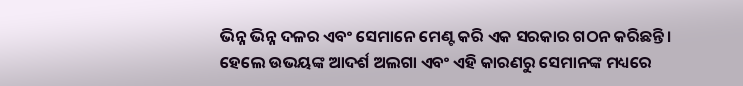ଭିନ୍ନ ଭିନ୍ନ ଦଳର ଏବଂ ସେମାନେ ମେଣ୍ଟ କରି ଏକ ସରକାର ଗଠନ କରିଛନ୍ତି। ହେଲେ ଉଭୟଙ୍କ ଆଦର୍ଶ ଅଲଗା ଏବଂ ଏହି କାରଣରୁ ସେମାନଙ୍କ ମଧ୍ୟରେ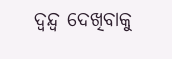ଦ୍ୱନ୍ଦ୍ୱ ଦେଖିବାକୁ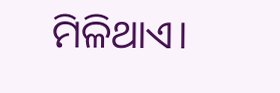ମିଳିଥାଏ।